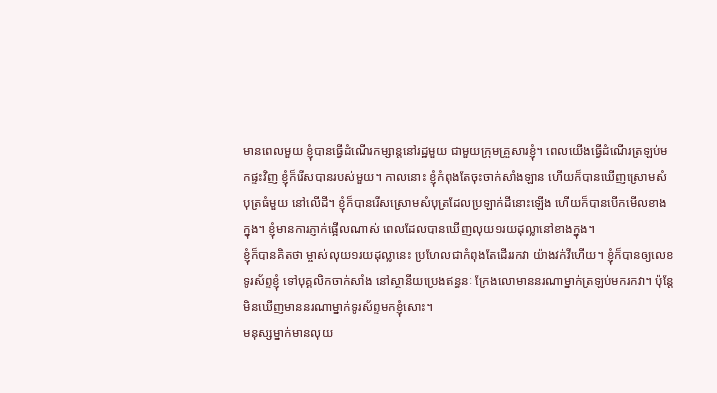មានពេលមួយ ខ្ញុំបានធ្វើដំណើរកម្សាន្តនៅរដ្ឋមួយ ជាមួយក្រុមគ្រួសារខ្ញុំ។ ពេលយើងធ្វើដំណើរត្រឡប់មកផ្ទះវិញ ខ្ញុំក៏រើសបានរបស់មួយ។ កាលនោះ ខ្ញុំកំពុងតែចុះចាក់សាំងឡាន ហើយក៏បានឃើញស្រោមសំបុត្រធំមួយ នៅលើដី។ ខ្ញុំក៏បានរើសស្រោមសំបុត្រដែលប្រឡាក់ដីនោះឡើង ហើយក៏បានបើកមើលខាងក្នុង។ ខ្ញុំមានការភ្ញាក់ផ្អើលណាស់ ពេលដែលបានឃើញលុយ១រយដុល្លានៅខាងក្នុង។
ខ្ញុំក៏បានគិតថា ម្ចាស់លុយ១រយដុល្លានេះ ប្រហែលជាកំពុងតែដើររកវា យ៉ាងវក់វីហើយ។ ខ្ញុំក៏បានឲ្យលេខទូរស័ព្ទខ្ញុំ ទៅបុគ្គលិកចាក់សាំង នៅស្ថានីយប្រេងឥន្ធនៈ ក្រែងលោមាននរណាម្នាក់ត្រឡប់មករកវា។ ប៉ុន្តែ មិនឃើញមាននរណាម្នាក់ទូរស័ព្ទមកខ្ញុំសោះ។
មនុស្សម្នាក់មានលុយ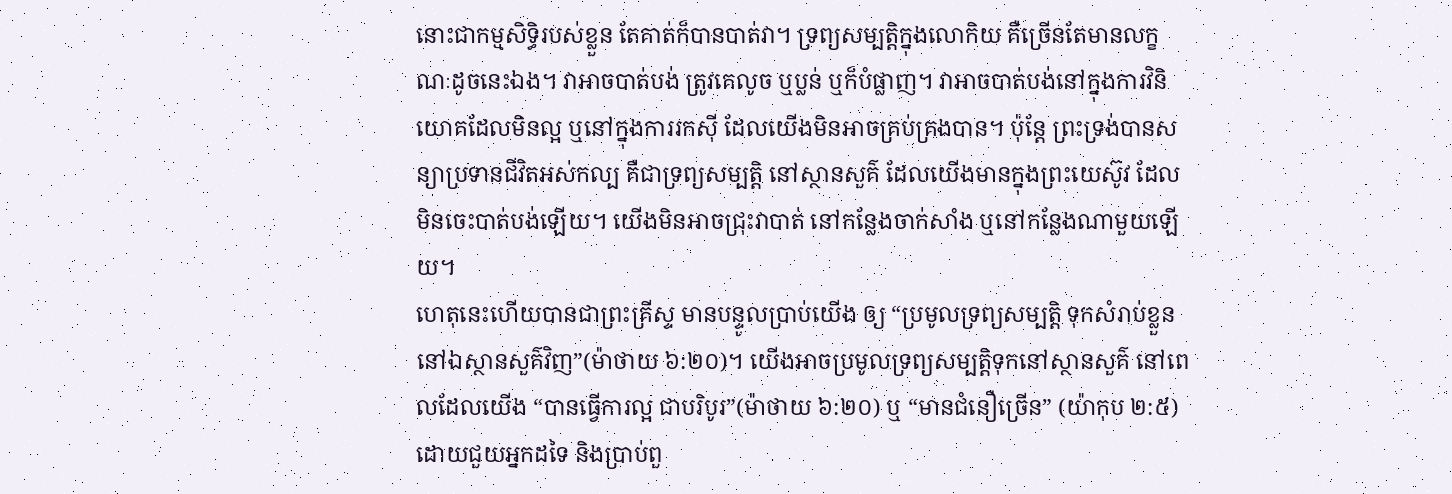នោះជាកម្មសិទ្ធិរបស់ខ្លួន តែគាត់ក៏បានបាត់វា។ ទ្រព្យសម្បត្តិក្នុងលោកិយ គឺច្រើនតែមានលក្ខណៈដូចនេះឯង។ វាអាចបាត់បង់ ត្រូវគេលូច ឬប្លន់ ឬក៏បំផ្លាញ។ វាអាចបាត់បង់នៅក្នុងការវិនិយោគដែលមិនល្អ ឬនៅក្នុងការរកស៊ី ដែលយើងមិនអាចគ្រប់គ្រងបាន។ ប៉ុន្តែ ព្រះទ្រង់បានសន្យាប្រទានជីវិតអស់កល្ប គឺជាទ្រព្យសម្បត្តិ នៅស្ថានសួគ៌ ដែលយើងមានក្នុងព្រះយេស៊ូវ ដែលមិនចេះបាត់បង់ឡើយ។ យើងមិនអាចជ្រុះវាបាត់ នៅកន្លែងចាក់សាំង ឬនៅកន្លែងណាមួយឡើយ។
ហេតុនេះហើយបានជាព្រះគ្រីស្ទ មានបន្ទូលប្រាប់យើង ឲ្យ “ប្រមូលទ្រព្យសម្បត្តិ ទុកសំរាប់ខ្លួន នៅឯស្ថានសួគ៌វិញ”(ម៉ាថាយ ៦:២០)។ យើងអាចប្រមូលទ្រព្យសម្បត្តិទុកនៅស្ថានសួគ៌ នៅពេលដែលយើង “បានធ្វើការល្អ ជាបរិបូរ”(ម៉ាថាយ ៦:២០) ឬ “មានជំនឿច្រើន” (យ៉ាកុប ២:៥) ដោយជួយអ្នកដទៃ និងប្រាប់ពួ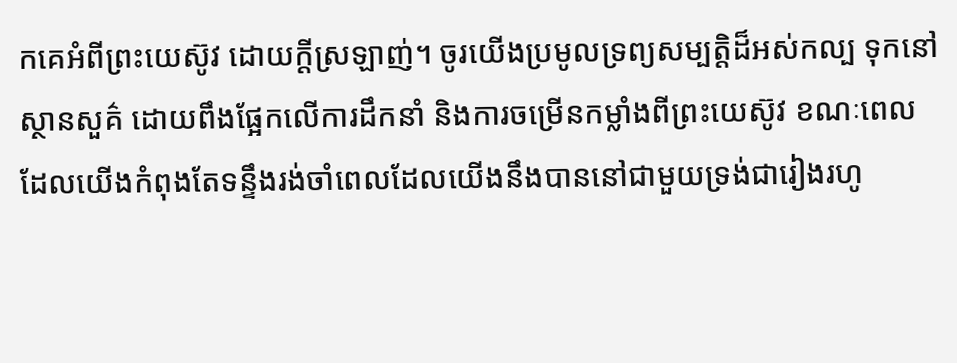កគេអំពីព្រះយេស៊ូវ ដោយក្តីស្រឡាញ់។ ចូរយើងប្រមូលទ្រព្យសម្បត្តិដ៏អស់កល្ប ទុកនៅស្ថានសួគ៌ ដោយពឹងផ្អែកលើការដឹកនាំ និងការចម្រើនកម្លាំងពីព្រះយេស៊ូវ ខណៈពេលដែលយើងកំពុងតែទន្ទឹងរង់ចាំពេលដែលយើងនឹងបាននៅជាមួយទ្រង់ជារៀងរហូ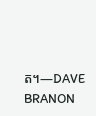ត។—DAVE BRANON